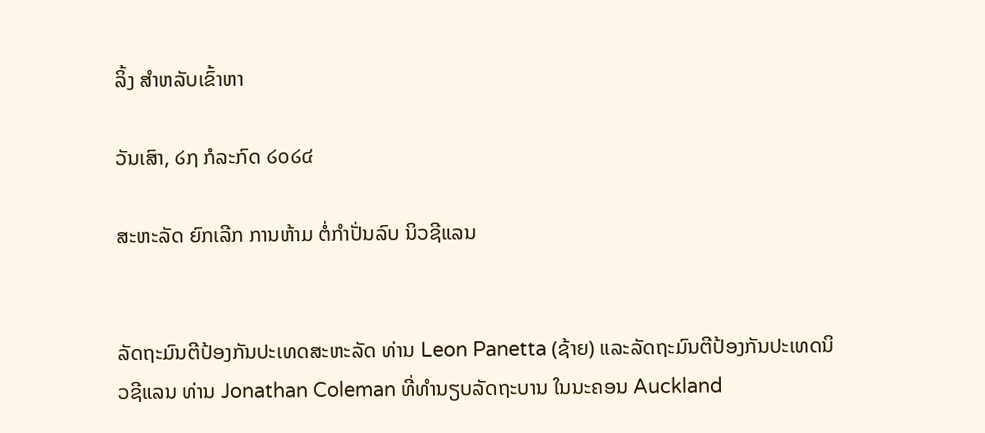ລິ້ງ ສຳຫລັບເຂົ້າຫາ

ວັນເສົາ, ໒໗ ກໍລະກົດ ໒໐໒໔

ສະຫະລັດ ຍົກເລີກ ການຫ້າມ ຕໍ່ກຳປັ່ນລົບ ນິວຊີແລນ


ລັດຖະມົນຕີປ້ອງກັນປະເທດສະຫະລັດ ທ່ານ Leon Panetta (ຊ້າຍ) ແລະລັດຖະມົນຕີປ້ອງກັນປະເທດນິວຊີແລນ ທ່ານ Jonathan Coleman ທີ່ທຳນຽບລັດຖະບານ ໃນນະຄອນ Auckland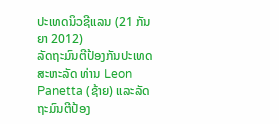ປະເທດນິວຊີແລນ (21 ກັນຍາ 2012)
ລັດຖະມົນຕີປ້ອງກັນປະເທດສະຫະລັດ ທ່ານ Leon Panetta (ຊ້າຍ) ແລະລັດຖະມົນຕີປ້ອງ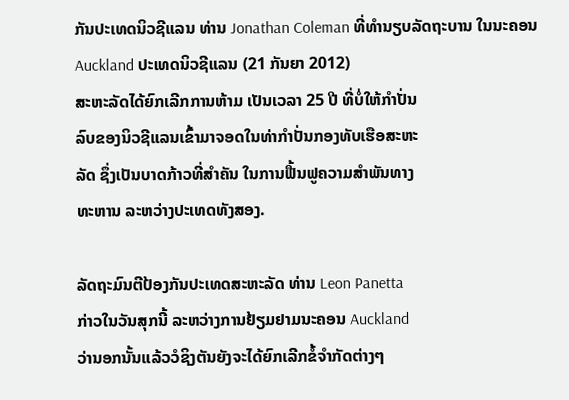ກັນປະເທດນິວຊີແລນ ທ່ານ Jonathan Coleman ທີ່ທຳນຽບລັດຖະບານ ໃນນະຄອນ Auckland ປະເທດນິວຊີແລນ (21 ກັນຍາ 2012)
ສະຫະລັດໄດ້ຍົກເລີກການຫ້າມ ເປັນເວລາ 25 ປີ ທີ່ບໍ່ໃຫ້ກຳປັ່ນ
ລົບຂອງນິວຊີແລນເຂົ້າມາຈອດໃນທ່າກຳປັ່ນກອງທັບເຮືອສະຫະ
ລັດ ຊຶ່ງເປັນບາດກ້າວທີ່ສຳຄັນ ໃນການຟື້ນຟູຄວາມສຳພັນທາງ
ທະຫານ ລະຫວ່າງປະເທດທັງສອງ.

ລັດຖະມົນຕີປ້ອງກັນປະເທດສະຫະລັດ ທ່ານ Leon Panetta
ກ່າວໃນວັນສຸກນີ້ ລະຫວ່າງການຢ້ຽມຢາມນະຄອນ Auckland
ວ່ານອກນັ້ນແລ້ວວໍຊິງຕັນຍັງຈະໄດ້ຍົກເລີກຂໍ້ຈຳກັດຕ່າງໆ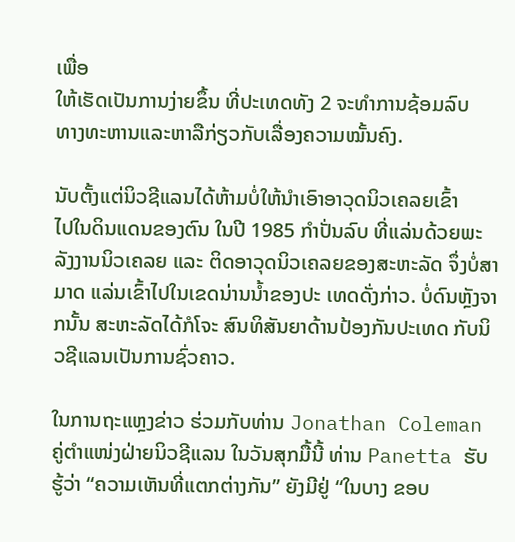ເພື່ອ
ໃຫ້ເຮັດເປັນການງ່າຍຂຶ້ນ ທີ່ປະເທດທັງ 2 ຈະທຳການຊ້ອມລົບ
ທາງທະຫານແລະຫາລືກ່ຽວກັບເລື່ອງຄວາມໝັ້ນຄົງ.

ນັບຕັ້ງແຕ່ນິວຊີແລນໄດ້ຫ້າມບໍ່ໃຫ້ນຳເອົາອາວຸດນິວເຄລຍເຂົ້າ
ໄປໃນດິນແດນຂອງຕົນ ໃນປີ 1985 ກຳປັ່ນລົບ ທີ່ແລ່ນດ້ວຍພະລັງງານນິວເຄລຍ ແລະ ຕິດອາວຸດນິວເຄລຍຂອງສະຫະລັດ ຈຶ່ງບໍ່ສາມາດ ແລ່ນເຂົ້າໄປໃນເຂດນ່ານນໍ້າຂອງປະ ເທດດັ່ງກ່າວ. ບໍ່ດົນຫຼັງຈາກນັ້ນ ສະຫະລັດໄດ້ກໍໂຈະ ສົນທິສັນຍາດ້ານປ້ອງກັນປະເທດ ກັບນິວຊີແລນເປັນການຊົ່ວຄາວ.

ໃນການຖະແຫຼງຂ່າວ ຮ່ວມກັບທ່ານ Jonathan Coleman ຄູ່ຕຳແໜ່ງຝ່າຍນິວຊີແລນ ໃນວັນສຸກມື້ນີ້ ທ່ານ Panetta ຮັບຮູ້ວ່າ “ຄວາມເຫັນທີ່ແຕກຕ່າງກັນ” ຍັງມີຢູ່ “ໃນບາງ ຂອບ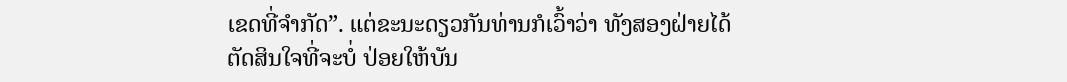ເຂດທີ່ຈຳກັດ”. ແຕ່ຂະນະດຽວກັນທ່ານກໍເວົ້າວ່າ ທັງສອງຝ່າຍໄດ້ຕັດສິນໃຈທີ່ຈະບໍ່ ປ່ອຍໃຫ້ບັນ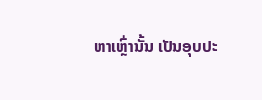ຫາເຫຼົ່ານັ້ນ ເປັນອຸບປະ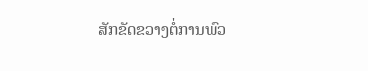ສັກຂັດຂວາງຕໍ່ການພົວ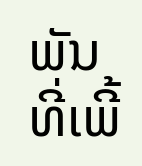ພັນທີ່ເພີ້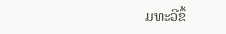ມທະວີຂຶ້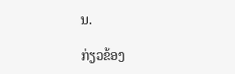ນ.

ກ່ຽວຂ້ອງ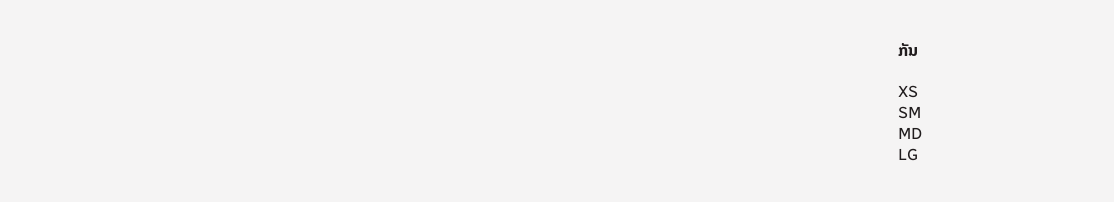ກັນ

XS
SM
MD
LG